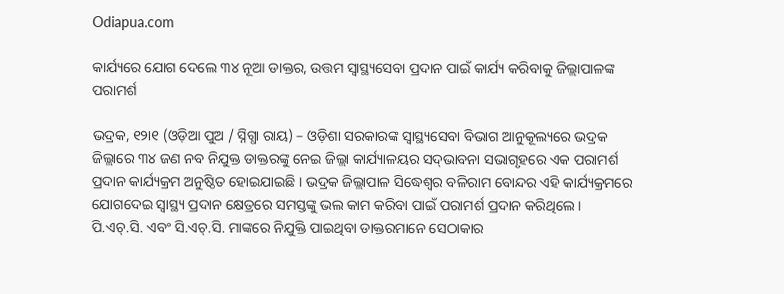Odiapua.com

କାର୍ଯ୍ୟରେ ଯୋଗ ଦେଲେ ୩୪ ନୂଆ ଡାକ୍ତର, ଉତ୍ତମ ସ୍ୱାସ୍ଥ୍ୟସେବା ପ୍ରଦାନ ପାଇଁ କାର୍ଯ୍ୟ କରିବାକୁ ଜିଲ୍ଲାପାଳଙ୍କ ପରାମର୍ଶ

ଭଦ୍ରକ, ୧୨ା୧ (ଓଡ଼ିଆ ପୁଅ / ସ୍ନିଗ୍ଧା ରାୟ) – ଓଡ଼ିଶା ସରକାରଙ୍କ ସ୍ୱାସ୍ଥ୍ୟସେବା ବିଭାଗ ଆନୁକୂଲ୍ୟରେ ଭଦ୍ରକ ଜିଲ୍ଲାରେ ୩୪ ଜଣ ନବ ନିଯୁକ୍ତ ଡାକ୍ତରଙ୍କୁ ନେଇ ଜିଲ୍ଲା କାର୍ଯ୍ୟାଳୟର ସଦ୍‌ଭାବନା ସଭାଗୃହରେ ଏକ ପରାମର୍ଶ ପ୍ରଦାନ କାର୍ଯ୍ୟକ୍ରମ ଅନୁଷ୍ଠିତ ହୋଇଯାଇଛି । ଭଦ୍ରକ ଜିଲ୍ଲାପାଳ ସିଦ୍ଧେଶ୍ୱର ବଳିରାମ ବୋନ୍ଦର ଏହି କାର୍ଯ୍ୟକ୍ରମରେ ଯୋଗଦେଇ ସ୍ୱାସ୍ଥ୍ୟ ପ୍ରଦାନ କ୍ଷେତ୍ରରେ ସମସ୍ତଙ୍କୁ ଭଲ କାମ କରିବା ପାଇଁ ପରାମର୍ଶ ପ୍ରଦାନ କରିଥିଲେ । ପି.ଏଚ୍‌.ସି. ଏବଂ ସି.ଏଚ୍‌.ସି. ମାଙ୍କରେ ନିଯୁକ୍ତି ପାଇଥିବା ଡାକ୍ତରମାନେ ସେଠାକାର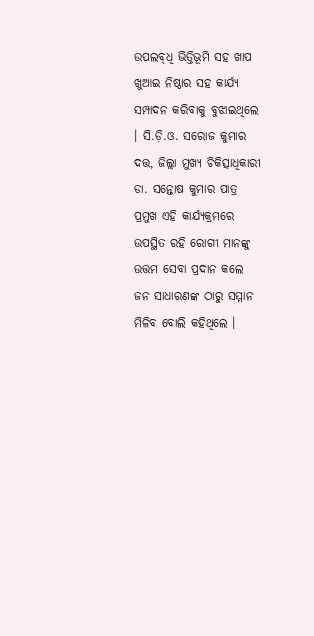ଉପଲବ୍‌ଧି ଭିତ୍ତିଭୂମି ସହ ଖାପ ଖୁଆଇ ନିଷ୍ଠାର ସହ କାର୍ଯ୍ୟ ସମ୍ପାଦନ କରିବାକୁ ବୁଝାଇଥିଲେ । ସି.ଡ଼ି.ଓ. ସରୋଜ କୁମାର ଦତ୍ତ, ଜିଲ୍ଲା ମୁଖ୍ୟ ଚିକିତ୍ସାଧିକାରୀ ଡା. ସନ୍ତୋଷ କୁମାର ପାତ୍ର ପ୍ରମୁଖ ଏହି କାର୍ଯ୍ୟକ୍ରମରେ ଉପସ୍ଥିତ ରହି ରୋଗୀ ମାନଙ୍କୁ ଉତ୍ତମ ସେବା ପ୍ରଦାନ କଲେ ଜନ ସାଧାରଣଙ୍କ ଠାରୁ ସମ୍ମାନ ମିଳିବ ବୋଲି କହିଥିଲେ ।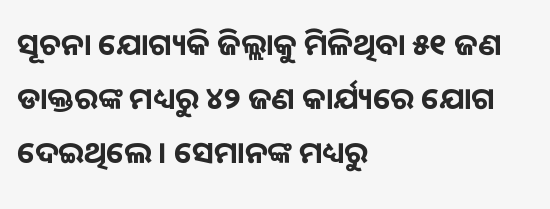ସୂଚନା ଯୋଗ୍ୟକି ଜିଲ୍ଲାକୁ ମିଳିଥିବା ୫୧ ଜଣ ଡାକ୍ତରଙ୍କ ମଧ୍ୟରୁ ୪୨ ଜଣ କାର୍ଯ୍ୟରେ ଯୋଗ ଦେଇଥିଲେ । ସେମାନଙ୍କ ମଧ୍ୟରୁ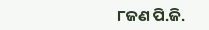୮ଜଣ ପି.ଜି.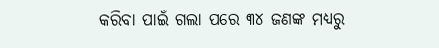କରିବା ପାଇଁ ଗଲା ପରେ ୩୪ ଜଣଙ୍କ ମଧ୍ୟରୁ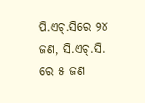ପି.ଏଚ୍‌.ସିରେ ୨୪ ଜଣ, ସି.ଏଚ୍‌.ସି. ରେ ୫ ଜଣ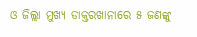ଓ ଜିଲ୍ଲା ମୁଖ୍ୟ ଡାକ୍ତରଖାନାରେ ୫ ଜଣଙ୍କୁ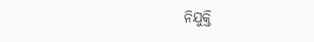ନିଯୁକ୍ତି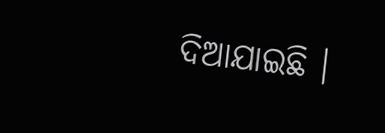ଦିଆଯାଇଛି ।